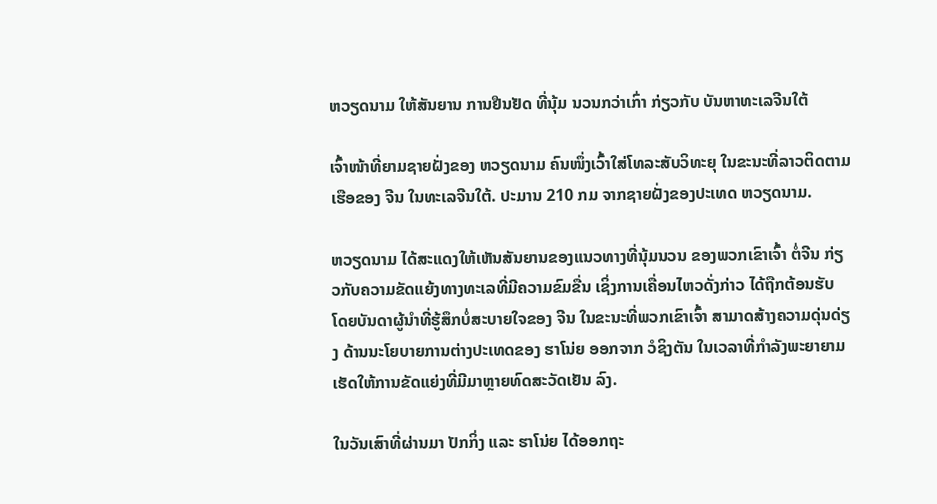ຫວຽດນາມ ໃຫ້ສັນຍານ ການຢືນຢັດ ທີ່ນຸ້ມ ນວນກວ່າເກົ່າ ກ່ຽວກັບ ບັນຫາທະເລຈີນໃຕ້

ເຈົ້າໜ້າທີ່ຍາມຊາຍຝັ່ງຂອງ ຫວຽດນາມ ຄົນໜຶ່ງເວົ້າໃສ່ໂທລະສັບວິທະຍຸ ໃນຂະນະທີ່ລາວຕິດຕາມເຮືອຂອງ ຈີນ ໃນທະເລຈີນໃຕ້. ປະມານ 210 ກມ ຈາກຊາຍຝັ່ງຂອງປະເທດ ຫວຽດນາມ.

ຫວຽດນາມ ໄດ້ສະແດງໃຫ້ເຫັນສັນຍານຂອງແນວທາງທີ່ນຸ້ມນວນ ຂອງພວກເຂົາເຈົ້າ ຕໍ່ຈີນ ກ່ຽວກັບຄວາມຂັດແຍ້ງທາງທະເລທີ່ມີຄວາມຂົມຂື່ນ ເຊິ່ງການເຄື່ອນໄຫວດັ່ງກ່າວ ໄດ້ຖືກຕ້ອນຮັບ ໂດຍບັນດາຜູ້ນຳທີ່ຮູ້ສຶກບໍ່ສະບາຍໃຈຂອງ ຈີນ ໃນຂະນະທີ່ພວກເຂົາເຈົ້າ ສາມາດສ້າງຄວາມດຸ່ນດ່ຽງ ດ້ານນະໂຍບາຍການຕ່າງປະເທດຂອງ ຮາໂນ່ຍ ອອກຈາກ ວໍຊິງຕັນ ໃນເວລາທີ່ກຳລັງພະຍາຍາມເຮັດໃຫ້ການຂັດແຍ່ງທີ່ມີມາຫຼາຍທົດສະວັດເຢັນ ລົງ.

ໃນວັນເສົາທີ່ຜ່ານມາ ປັກກິ່ງ ແລະ ຮາໂນ່ຍ ໄດ້ອອກຖະ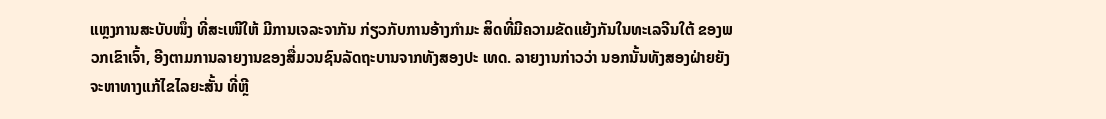ແຫຼງການສະບັບໜຶ່ງ ທີ່ສະເໜີໃຫ້ ມີການເຈລະຈາກັນ ກ່ຽວກັບການອ້າງກຳມະ ສິດທີ່ມີຄວາມຂັດແຍ້ງກັນໃນທະເລຈີນໃຕ້ ຂອງພວກເຂົາເຈົ້າ, ອີງຕາມການລາຍງານຂອງສື່ມວນຊົນລັດຖະບານຈາກທັງສອງປະ ເທດ. ລາຍງານກ່າວວ່າ ນອກນັ້ນທັງສອງຝ່າຍຍັງຈະຫາທາງແກ້ໄຂໄລຍະສັ້ນ ທີ່ຫຼີ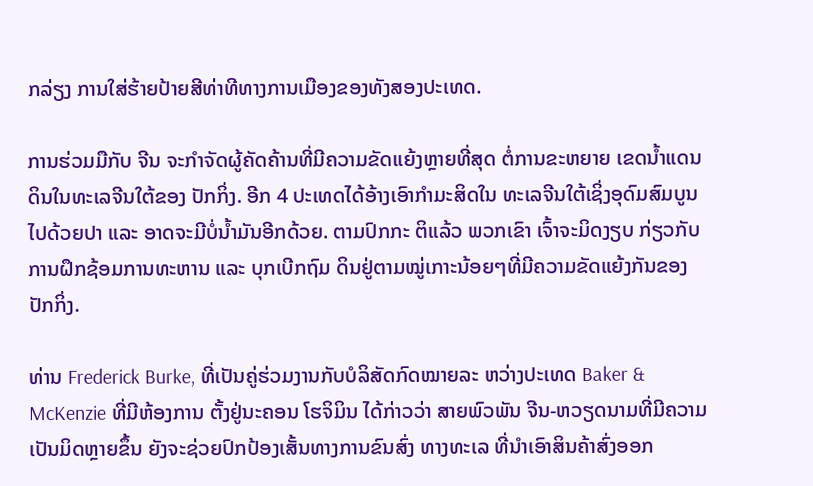ກລ່ຽງ ການໃສ່ຮ້າຍປ້າຍສີທ່າທີທາງການເມືອງຂອງທັງສອງປະເທດ.

ການຮ່ວມມືກັບ ຈີນ ຈະກຳຈັດຜູ້ຄັດຄ້ານທີ່ມີຄວາມຂັດແຍ້ງຫຼາຍທີ່ສຸດ ຕໍ່ການຂະຫຍາຍ ເຂດນ້ຳແດນດິນໃນທະເລຈີນໃຕ້ຂອງ ປັກກິ່ງ. ອີກ 4 ປະເທດໄດ້ອ້າງເອົາກຳມະສິດໃນ ທະເລຈີນໃຕ້ເຊິ່ງອຸດົມສົມບູນໄປດ້ວຍປາ ແລະ ອາດຈະມີບໍ່ນ້ຳມັນອີກດ້ວຍ. ຕາມປົກກະ ຕິແລ້ວ ພວກເຂົາ ເຈົ້າຈະມິດງຽບ ກ່ຽວກັບການຝຶກຊ້ອມການທະຫານ ແລະ ບຸກເບີກຖົມ ດິນຢູ່ຕາມໝູ່ເກາະນ້ອຍໆທີ່ມີຄວາມຂັດແຍ້ງກັນຂອງ ປັກກິ່ງ.

ທ່ານ Frederick Burke, ທີ່ເປັນຄູ່ຮ່ວມງານກັບບໍລິສັດກົດໝາຍລະ ຫວ່າງປະເທດ Baker & McKenzie ທີ່ມີຫ້ອງການ ຕັ້ງຢູ່ນະຄອນ ໂຮຈິມິນ ໄດ້ກ່າວວ່າ ສາຍພົວພັນ ຈີນ-ຫວຽດນາມທີ່ມີຄວາມເປັນມິດຫຼາຍຂຶ້ນ ຍັງຈະຊ່ວຍປົກປ້ອງເສັ້ນທາງການຂົນສົ່ງ ທາງທະເລ ທີ່ນຳເອົາສິນຄ້າສົ່ງອອກ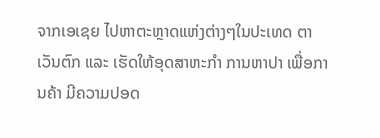ຈາກເອເຊຍ ໄປຫາຕະຫຼາດແຫ່ງຕ່າງໆໃນປະເທດ ຕາເວັນຕົກ ແລະ ເຮັດໃຫ້ອຸດສາຫະກຳ ການຫາປາ ເພື່ອການຄ້າ ມີຄວາມປອດ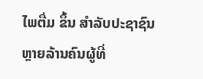ໄພຕື່ມ ຂຶ້ນ ສຳລັບປະຊາຊົນຫຼາຍລ້ານຄົນຜູ້ທີ່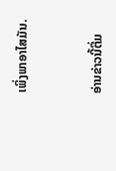ເພິ່ງພາອາໄສມັນ.


ອ່ານຂ່າວນີ້ຕື່ມ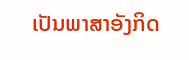ເປັນພາສາອັງກິດ